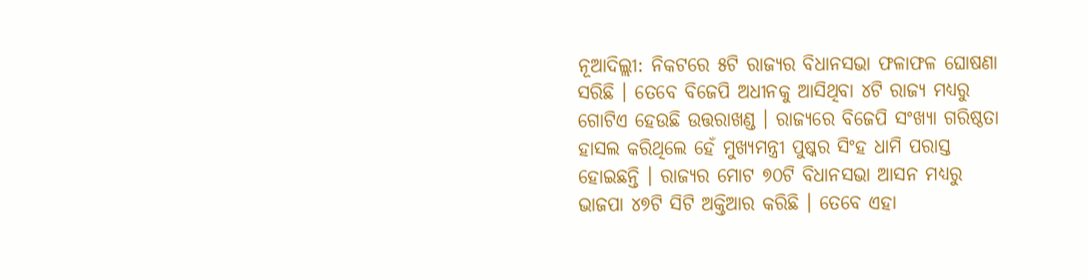ନୂଆଦିଲ୍ଲୀ: ନିକଟରେ ୫ଟି ରାଜ୍ୟର ବିଧାନସଭା ଫଳାଫଳ ଘୋଷଣା ସରିଛି । ତେବେ ବିଜେପି ଅଧୀନକୁ ଆସିଥିବା ୪ଟି ରାଜ୍ୟ ମଧ୍ୟରୁ ଗୋଟିଏ ହେଉଛି ଉତ୍ତରାଖଣ୍ଡ । ରାଜ୍ୟରେ ବିଜେପି ସଂଖ୍ୟା ଗରିଷ୍ଠତା ହାସଲ କରିଥିଲେ ହେଁ ମୁଖ୍ୟମନ୍ତ୍ରୀ ପୁଷ୍କର ସିଂହ ଧାମି ପରାସ୍ତ ହୋଇଛନ୍ତି । ରାଜ୍ୟର ମୋଟ ୭୦ଟି ବିଧାନସଭା ଆସନ ମଧ୍ୟରୁ ଭାଜପା ୪୭ଟି ସିଟି ଅକ୍ତିଆର କରିଛି । ତେବେ ଏହା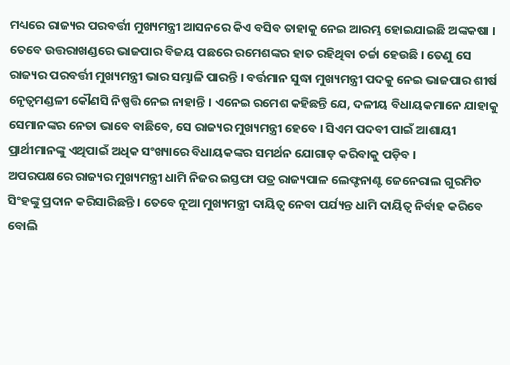ମଧ୍ୟରେ ରାଜ୍ୟର ପରବର୍ତ୍ତୀ ମୁଖ୍ୟମନ୍ତ୍ରୀ ଆସନରେ କିଏ ବସିବ ତାହାକୁ ନେଇ ଆରମ୍ଭ ହୋଇଯାଇଛି ଅଙ୍କକଷା ।
ତେବେ ଉତ୍ତରାଖଣ୍ଡରେ ଭାଜପାର ବିଜୟ ପଛରେ ରମେଶଙ୍କର ହାତ ରହିଥିବା ଚର୍ଚ୍ଚା ହେଉଛି । ତେଣୁ ସେ ରାଜ୍ୟର ପରବର୍ତ୍ତୀ ମୁଖ୍ୟମନ୍ତ୍ରୀ ଭାର ସମ୍ଭାଳି ପାରନ୍ତି । ବର୍ତ୍ତମାନ ସୁଦ୍ଧା ମୁଖ୍ୟମନ୍ତ୍ରୀ ପଦକୁ ନେଇ ଭାଜପାର ଶୀର୍ଷ ନେୃତ୍ୱମଣ୍ଡଳୀ କୌଣସି ନିଷ୍ପତ୍ତି ନେଇ ନାହାନ୍ତି । ଏନେଇ ରମେଶ କହିଛନ୍ତି ଯେ, ଦଳୀୟ ବିଧାୟକମାନେ ଯାହାକୁ ସେମାନଙ୍କର ନେତା ଭାବେ ବାଛିବେ, ସେ ରାଜ୍ୟର ମୁଖ୍ୟମନ୍ତ୍ରୀ ହେବେ । ସିଏମ ପଦବୀ ପାଇଁ ଆଶାୟୀ ପ୍ରାର୍ଥୀମାନଙ୍କୁ ଏଥିପାଇଁ ଅଧିକ ସଂଖ୍ୟାରେ ବିଧାୟକଙ୍କର ସମର୍ଥନ ଯୋଗାଡ଼ କରିବାକୁ ପଡ଼ିବ ।
ଅପରପକ୍ଷରେ ରାଜ୍ୟର ମୁଖ୍ୟମନ୍ତ୍ରୀ ଧାମି ନିଜର ଇସ୍ତଫା ପତ୍ର ରାଜ୍ୟପାଳ ଲେଫ୍ଟନାଣ୍ଟ ଜେନେରାଲ ଗୁରମିତ ସିଂହଙ୍କୁ ପ୍ରଦାନ କରିସାରିଛନ୍ତି । ତେବେ ନୂଆ ମୁଖ୍ୟମନ୍ତ୍ରୀ ଦାୟିତ୍ୱ ନେବା ପର୍ଯ୍ୟନ୍ତ ଧାମି ଦାୟିତ୍ୱ ନିର୍ବାହ କରିବେ ବୋଲି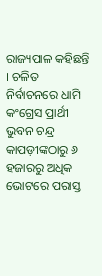ରାଜ୍ୟପାଳ କହିଛନ୍ତି । ଚଳିତ ନିର୍ବାଚନରେ ଧାମି କଂଗ୍ରେସ ପ୍ରାର୍ଥୀ ଭୁବନ ଚନ୍ଦ୍ର କାପଡ଼ୀଙ୍କଠାରୁ ୬ ହଜାରରୁ ଅଧିକ ଭୋଟରେ ପରାସ୍ତ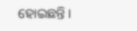ହୋଇଛନ୍ତି ।